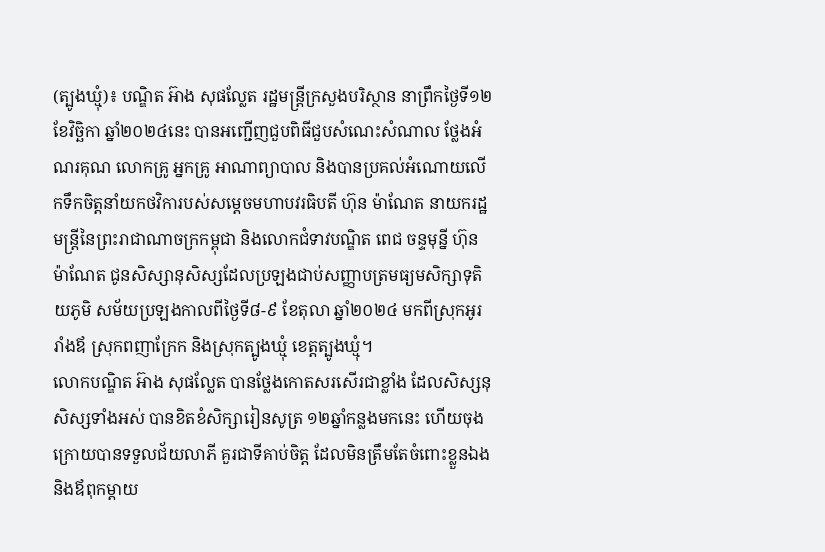(ត្បូងឃ្មុំ)៖ បណ្ឌិត អ៊ាង សុផល្លែត រដ្ឋមន្ត្រីក្រសួងបរិស្ថាន នាព្រឹកថ្ងៃទី១២ ខែវិច្ឆិកា ឆ្នាំ២០២៤នេះ បានអញ្ជើញជួបពិធីជួបសំណេះសំណាល ថ្លែងអំណរគុណ លោកគ្រូ អ្នកគ្រូ អាណាព្យាបាល និងបានប្រគល់អំណោយលើកទឹកចិត្តនាំយកថវិការបស់សម្តេចមហាបវរធិបតី ហ៊ុន ម៉ាណែត នាយករដ្ឋមន្រ្តីនៃព្រះរាជាណាចក្រកម្ពុជា និងលោកជំទាវបណ្ឌិត ពេជ ចន្ទមុន្នី ហ៊ុនម៉ាណែត ជូនសិស្សានុសិស្សដែលប្រឡងជាប់សញ្ញាបត្រមធ្យមសិក្សាទុតិយភូមិ សម័យប្រឡងកាលពីថ្ងៃទី៨-៩ ខែតុលា ឆ្នាំ២០២៤ មកពីស្រុកអូររាំងឪ ស្រុកពញាក្រែក និងស្រុកត្បូងឃ្មុំ ខេត្តត្បូងឃ្មុំ។
លោកបណ្ឌិត អ៊ាង សុផល្លែត បានថ្លែងកោតសរសើរជាខ្លាំង ដែលសិស្សនុសិស្សទាំងអស់ បានខិតខំសិក្សារៀនសូត្រ ១២ឆ្នាំកន្លងមកនេះ ហើយចុងក្រោយបានទទួលជ័យលាភី គួរជាទីគាប់ចិត្ត ដែលមិនត្រឹមតែចំពោះខ្លួនឯង និងឪពុកម្តាយ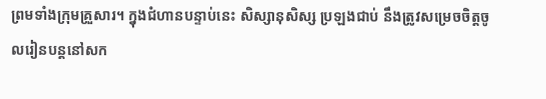ព្រមទាំងក្រុមគ្រួសារ។ ក្នុងជំហានបន្ទាប់នេះ សិស្សានុសិស្ស ប្រឡងជាប់ នឹងត្រូវសម្រេចចិត្តចូលរៀនបន្តនៅសក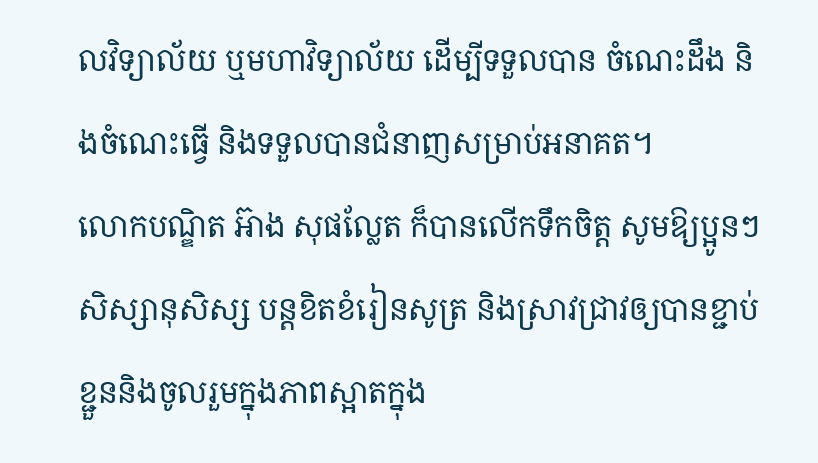លវិទ្យាល័យ ឬមហាវិទ្យាល័យ ដើម្បីទទួលបាន ចំណេះដឹង និងចំណេះធ្វើ និងទទួលបានជំនាញសម្រាប់អនាគត។
លោកបណ្ឌិត អ៊ាង សុផល្លែត ក៏បានលើកទឹកចិត្ត សូមឱ្យប្អូនៗសិស្សានុសិស្ស បន្តខិតខំរៀនសូត្រ និងស្រាវជ្រាវឲ្យបានខ្ជាប់ខ្ជួននិងចូលរួមក្នុងភាពស្អាតក្នុង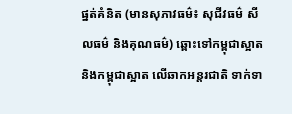ផ្នត់គំនិត (មានសុភាវធម៌៖ សុជីវធម៌ សីលធម៌ និងគុណធម៌) ឆ្ពោះទៅកម្ពុជាស្អាត និងកម្ពុជាស្អាត លើឆាកអន្តរជាតិ ទាក់ទា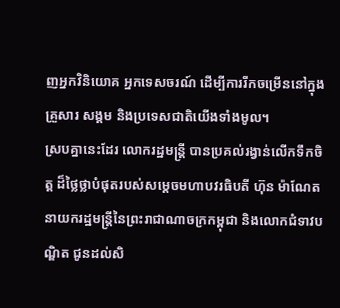ញអ្នកវិនិយោគ អ្នកទេសចរណ៍ ដើម្បីការរីកចម្រើននៅក្នុងគ្រួសារ សង្គម និងប្រទេសជាតិយើងទាំងមូល។
ស្របគ្នានេះដែរ លោករដ្ឋមន្រ្តី បានប្រគល់រង្វាន់លើកទឹកចិត្ត ដ៏ថ្លៃថ្លាបំផុតរបស់សម្តេចមហាបវរធិបតី ហ៊ុន ម៉ាណែត នាយករដ្ឋមន្រ្តីនៃព្រះរាជាណាចក្រកម្ពុជា និងលោកជំទាវបណ្ឌិត ជូនដល់សិ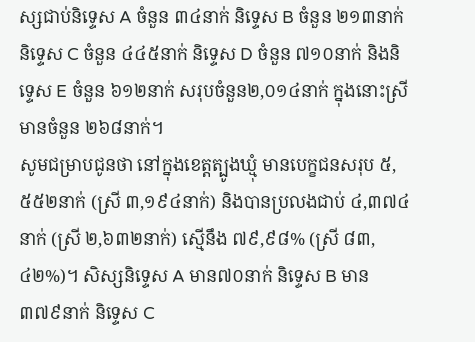ស្សជាប់និទ្ទេស A ចំនួន ៣៤នាក់ និទ្ទេស B ចំនួន ២១៣នាក់ និទ្ទេស C ចំនួន ៤៤៥នាក់ និទ្ទេស D ចំនួន ៧១០នាក់ និងនិទ្ទេស E ចំនួន ៦១២នាក់ សរុបចំនួន២,០១៤នាក់ ក្នុងនោះស្រី មានចំនួន ២៦៨នាក់។
សូមជម្រាបជូនថា នៅក្នុងខេត្តត្បូងឃ្មុំ មានបេក្ខជនសរុប ៥,៥៥២នាក់ (ស្រី ៣,១៩៤នាក់) និងបានប្រលងជាប់ ៤,៣៧៤នាក់ (ស្រី ២,៦៣២នាក់) ស្មើនឹង ៧៩,៩៨% (ស្រី ៨៣,៤២%)។ សិស្សនិទេ្ទស A មាន៧០នាក់ និទ្ទេស B មាន ៣៧៩នាក់ និទ្ទេស C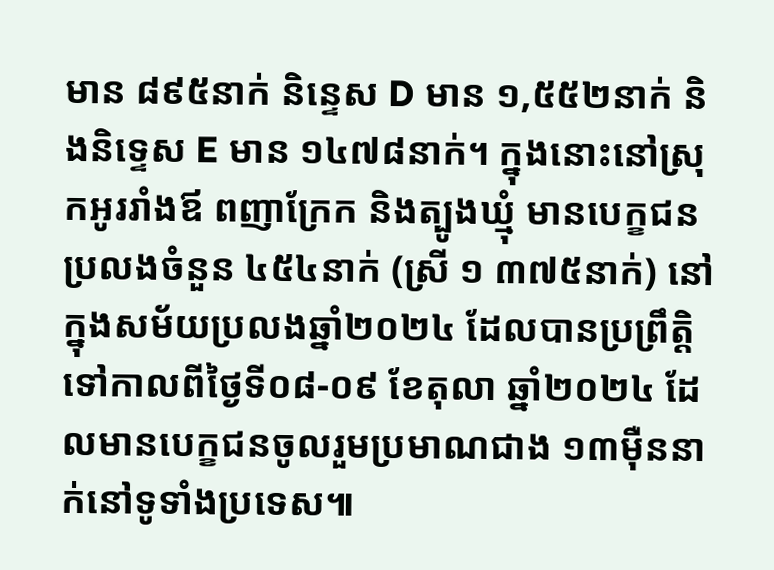មាន ៨៩៥នាក់ និន្ទេស D មាន ១,៥៥២នាក់ និងនិទ្ទេស E មាន ១៤៧៨នាក់។ ក្នុងនោះនៅស្រុកអូររាំងឪ ពញាក្រែក និងត្បូងឃ្មុំ មានបេក្ខជនប្រលងចំនួន ៤៥៤នាក់ (ស្រី ១ ៣៧៥នាក់) នៅក្នុងសម័យប្រលងឆ្នាំ២០២៤ ដែលបានប្រព្រឹត្តិទៅកាលពីថ្ងៃទី០៨-០៩ ខែតុលា ឆ្នាំ២០២៤ ដែលមានបេក្ខជនចូលរួមប្រមាណជាង ១៣ម៉ឺននាក់នៅទូទាំងប្រទេស៕